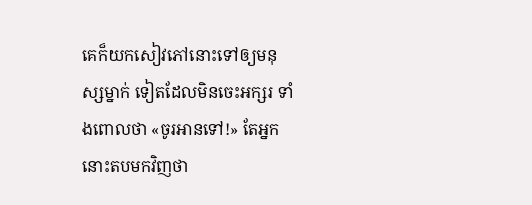គេក៏យកសៀវភៅនោះទៅឲ្យមនុស្សម្នាក់ ទៀតដែលមិនចេះអក្សរ ទាំងពោលថា «ចូរអានទៅ!» តែអ្នកនោះតបមកវិញថា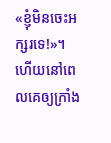«ខ្ញុំមិនចេះអក្សរទេ!»។
ហើយនៅពេលគេឲ្យក្រាំង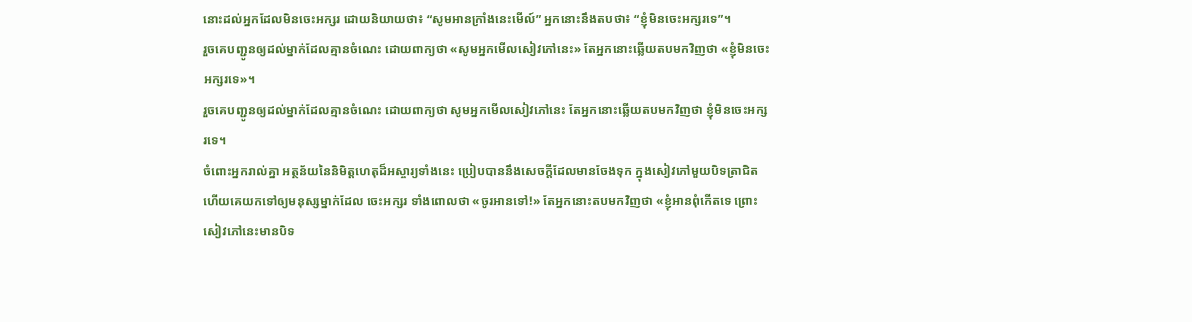នោះដល់អ្នកដែលមិនចេះអក្សរ ដោយនិយាយថា៖ “សូមអានក្រាំងនេះមើល៍” អ្នកនោះនឹងតបថា៖ “ខ្ញុំមិនចេះអក្សរទេ”។
រួចគេបញ្ជូនឲ្យដល់ម្នាក់ដែលគ្មានចំណេះ ដោយពាក្យថា «សូមអ្នកមើលសៀវភៅនេះ» តែអ្នកនោះឆ្លើយតបមកវិញថា «ខ្ញុំមិនចេះអក្សរទេ»។
រួចគេបញ្ជូនឲ្យដល់ម្នាក់ដែលគ្មានចំណេះ ដោយពាក្យថា សូមអ្នកមើលសៀវភៅនេះ តែអ្នកនោះឆ្លើយតបមកវិញថា ខ្ញុំមិនចេះអក្សរទេ។
ចំពោះអ្នករាល់គ្នា អត្ថន័យនៃនិមិត្តហេតុដ៏អស្ចារ្យទាំងនេះ ប្រៀបបាននឹងសេចក្ដីដែលមានចែងទុក ក្នុងសៀវភៅមួយបិទត្រាជិត ហើយគេយកទៅឲ្យមនុស្សម្នាក់ដែល ចេះអក្សរ ទាំងពោលថា «ចូរអានទៅ!» តែអ្នកនោះតបមកវិញថា «ខ្ញុំអានពុំកើតទេ ព្រោះសៀវភៅនេះមានបិទ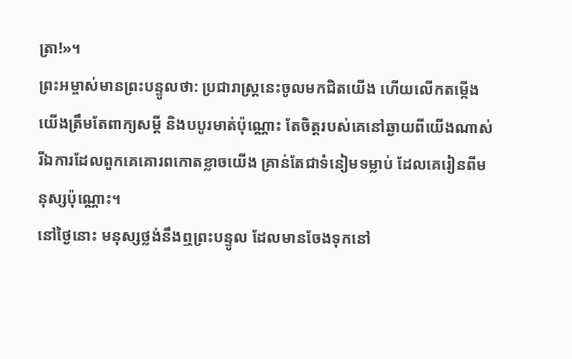ត្រា!»។
ព្រះអម្ចាស់មានព្រះបន្ទូលថា: ប្រជារាស្ត្រនេះចូលមកជិតយើង ហើយលើកតម្កើងយើងត្រឹមតែពាក្យសម្ដី និងបបូរមាត់ប៉ុណ្ណោះ តែចិត្តរបស់គេនៅឆ្ងាយពីយើងណាស់ រីឯការដែលពួកគេគោរពកោតខ្លាចយើង គ្រាន់តែជាទំនៀមទម្លាប់ ដែលគេរៀនពីមនុស្សប៉ុណ្ណោះ។
នៅថ្ងៃនោះ មនុស្សថ្លង់នឹងឮព្រះបន្ទូល ដែលមានចែងទុកនៅ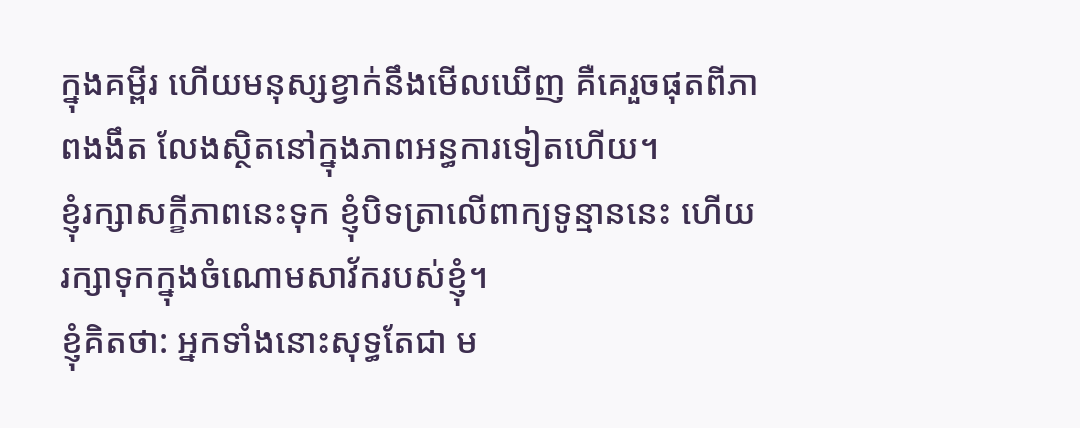ក្នុងគម្ពីរ ហើយមនុស្សខ្វាក់នឹងមើលឃើញ គឺគេរួចផុតពីភាពងងឹត លែងស្ថិតនៅក្នុងភាពអន្ធការទៀតហើយ។
ខ្ញុំរក្សាសក្ខីភាពនេះទុក ខ្ញុំបិទត្រាលើពាក្យទូន្មាននេះ ហើយរក្សាទុកក្នុងចំណោមសាវ័ករបស់ខ្ញុំ។
ខ្ញុំគិតថា: អ្នកទាំងនោះសុទ្ធតែជា ម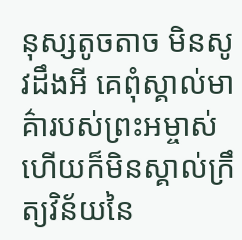នុស្សតូចតាច មិនសូវដឹងអី គេពុំស្គាល់មាគ៌ារបស់ព្រះអម្ចាស់ ហើយក៏មិនស្គាល់ក្រឹត្យវិន័យនៃ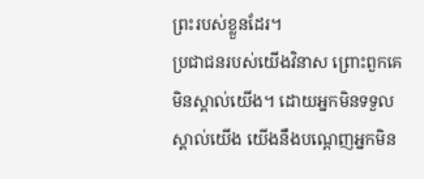ព្រះរបស់ខ្លួនដែរ។
ប្រជាជនរបស់យើងវិនាស ព្រោះពួកគេមិនស្គាល់យើង។ ដោយអ្នកមិនទទួលស្គាល់យើង យើងនឹងបណ្ដេញអ្នកមិន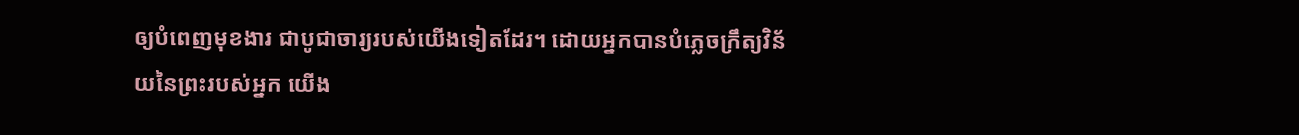ឲ្យបំពេញមុខងារ ជាបូជាចារ្យរបស់យើងទៀតដែរ។ ដោយអ្នកបានបំភ្លេចក្រឹត្យវិន័យនៃព្រះរបស់អ្នក យើង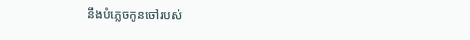នឹងបំភ្លេចកូនចៅរបស់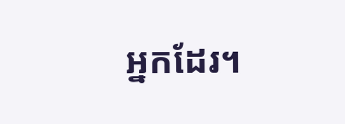អ្នកដែរ។